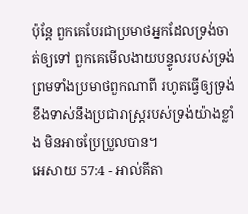ប៉ុន្តែ ពួកគេបែរជាប្រមាថអ្នកដែលទ្រង់ចាត់ឲ្យទៅ ពួកគេមើលងាយបន្ទូលរបស់ទ្រង់ ព្រមទាំងប្រមាថពួកណាពី រហូតធ្វើឲ្យទ្រង់ខឹងទាស់នឹងប្រជារាស្ត្ររបស់ទ្រង់យ៉ាងខ្លាំង មិនអាចប្រែប្រួលបាន។
អេសាយ 57:4 - អាល់គីតា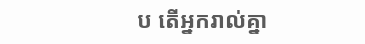ប តើអ្នករាល់គ្នា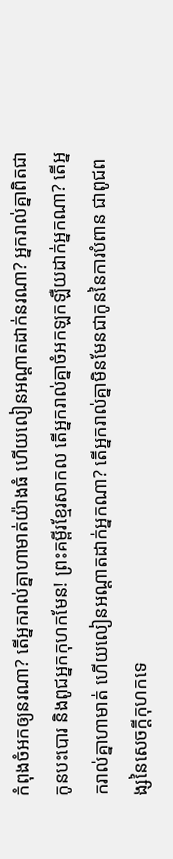កំពុងចំអកឲ្យនរណា? តើអ្នករាល់គ្នាហាមាត់យ៉ាងធំ ហើយលៀនអណ្ដាតដាក់នរណា? អ្នករាល់គ្នាពិតជាកូនបះបោរ និងពូជអ្នកកុហកមែន! ព្រះគម្ពីរខ្មែរសាកល តើអ្នករាល់គ្នាចំអកឡកឡឺយដាក់អ្នកណា? តើអ្នករាល់គ្នាហាមាត់ ហើយលៀនអណ្ដាតដាក់អ្នកណា? តើអ្នករាល់គ្នាមិនមែនជាកូននៃការបំពាន ជាពូជពង្សនៃសេចក្ដីកុហកទេ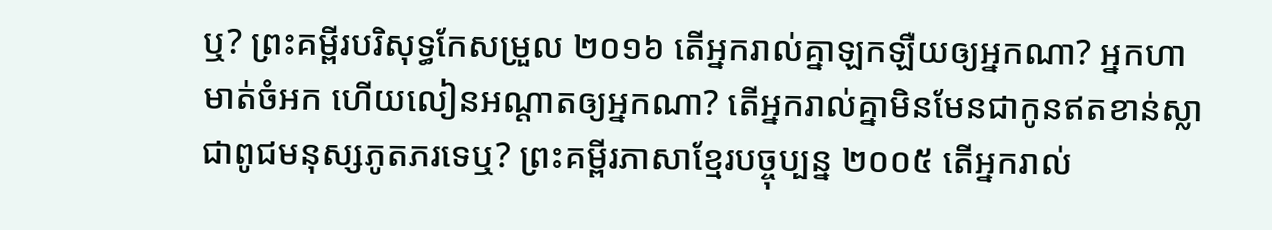ឬ? ព្រះគម្ពីរបរិសុទ្ធកែសម្រួល ២០១៦ តើអ្នករាល់គ្នាឡកឡឺយឲ្យអ្នកណា? អ្នកហាមាត់ចំអក ហើយលៀនអណ្ដាតឲ្យអ្នកណា? តើអ្នករាល់គ្នាមិនមែនជាកូនឥតខាន់ស្លា ជាពូជមនុស្សភូតភរទេឬ? ព្រះគម្ពីរភាសាខ្មែរបច្ចុប្បន្ន ២០០៥ តើអ្នករាល់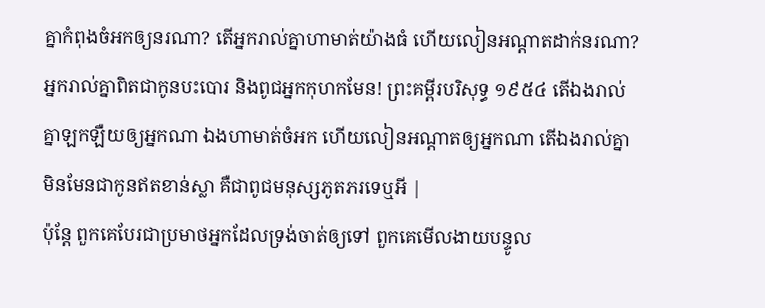គ្នាកំពុងចំអកឲ្យនរណា? តើអ្នករាល់គ្នាហាមាត់យ៉ាងធំ ហើយលៀនអណ្ដាតដាក់នរណា? អ្នករាល់គ្នាពិតជាកូនបះបោរ និងពូជអ្នកកុហកមែន! ព្រះគម្ពីរបរិសុទ្ធ ១៩៥៤ តើឯងរាល់គ្នាឡកឡឺយឲ្យអ្នកណា ឯងហាមាត់ចំអក ហើយលៀនអណ្តាតឲ្យអ្នកណា តើឯងរាល់គ្នាមិនមែនជាកូនឥតខាន់ស្លា គឺជាពូជមនុស្សភូតភរទេឬអី |
ប៉ុន្តែ ពួកគេបែរជាប្រមាថអ្នកដែលទ្រង់ចាត់ឲ្យទៅ ពួកគេមើលងាយបន្ទូល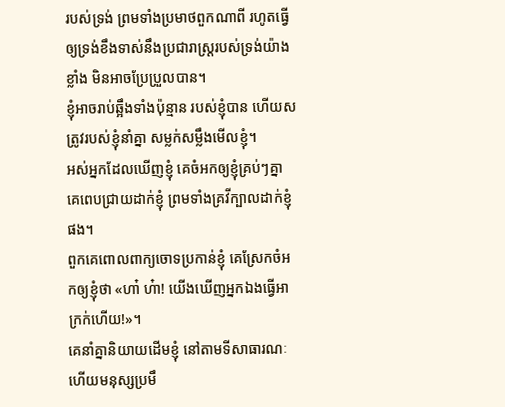របស់ទ្រង់ ព្រមទាំងប្រមាថពួកណាពី រហូតធ្វើឲ្យទ្រង់ខឹងទាស់នឹងប្រជារាស្ត្ររបស់ទ្រង់យ៉ាងខ្លាំង មិនអាចប្រែប្រួលបាន។
ខ្ញុំអាចរាប់ឆ្អឹងទាំងប៉ុន្មាន របស់ខ្ញុំបាន ហើយសត្រូវរបស់ខ្ញុំនាំគ្នា សម្លក់សម្លឹងមើលខ្ញុំ។
អស់អ្នកដែលឃើញខ្ញុំ គេចំអកឲ្យខ្ញុំគ្រប់ៗគ្នា គេពេបជ្រាយដាក់ខ្ញុំ ព្រមទាំងគ្រវីក្បាលដាក់ខ្ញុំផង។
ពួកគេពោលពាក្យចោទប្រកាន់ខ្ញុំ គេស្រែកចំអកឲ្យខ្ញុំថា «ហា៎ ហ៎ា! យើងឃើញអ្នកឯងធ្វើអាក្រក់ហើយ!»។
គេនាំគ្នានិយាយដើមខ្ញុំ នៅតាមទីសាធារណៈ ហើយមនុស្សប្រមឹ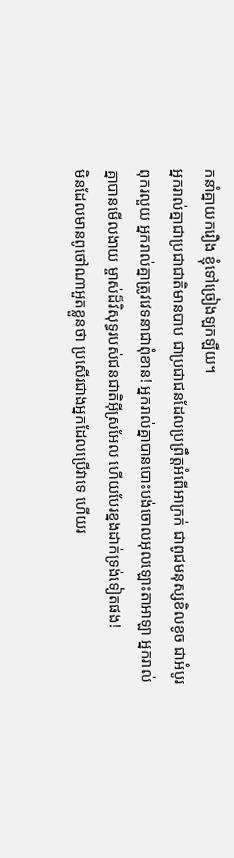កនាំគ្នាយករឿង ខ្ញុំទៅច្រៀងឡកឡឺយ។
អ្នករាល់គ្នាជាប្រជាជាតិមានបាប ជាប្រជាជនដែលប្រព្រឹត្តអំពើអាក្រក់ ជាពូជមនុស្សខិលខូច ជាអំបូរពុករលួយ អ្នករាល់គ្នាត្រូវវេទនាជាពុំខាន! អ្នករាល់គ្នាបានបោះបង់ចោលអុលឡោះតាអាឡា អ្នករាល់គ្នាបានមើលងាយ ម្ចាស់ដ៏វិសុទ្ធរបស់ជនជាតិអ៊ីស្រអែល ហើយបែរខ្នងដាក់ទ្រង់ទៀតផង!
មិនដែលមានពូថៅណាអួតខ្លួនថា ប្រសើរជាងអ្នកដែលប្រើវាទេ ហើយរ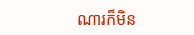ណារក៏មិន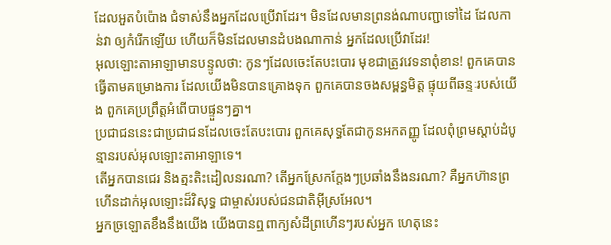ដែលអួតបំប៉ោង ជំទាស់នឹងអ្នកដែលប្រើវាដែរ។ មិនដែលមានព្រនង់ណាបញ្ជាទៅដៃ ដែលកាន់វា ឲ្យកំរើកឡើយ ហើយក៏មិនដែលមានដំបងណាកាន់ អ្នកដែលប្រើវាដែរ!
អុលឡោះតាអាឡាមានបន្ទូលថា: កូនៗដែលចេះតែបះបោរ មុខជាត្រូវវេទនាពុំខាន! ពួកគេបានធ្វើតាមគម្រោងការ ដែលយើងមិនបានគ្រោងទុក ពួកគេបានចងសម្ពន្ធមិត្ត ផ្ទុយពីឆន្ទៈរបស់យើង ពួកគេប្រព្រឹត្តអំពើបាបផ្ទួនៗគ្នា។
ប្រជាជននេះជាប្រជាជនដែលចេះតែបះបោរ ពួកគេសុទ្ធតែជាកូនអកតញ្ញូ ដែលពុំព្រមស្ដាប់ដំបូន្មានរបស់អុលឡោះតាអាឡាទេ។
តើអ្នកបានជេរ និងត្មះតិះដៀលនរណា? តើអ្នកស្រែកក្ដែងៗប្រឆាំងនឹងនរណា? គឺអ្នកហ៊ានព្រហើនដាក់អុលឡោះដ៏វិសុទ្ធ ជាម្ចាស់របស់ជនជាតិអ៊ីស្រអែល។
អ្នកច្រឡោតខឹងនឹងយើង យើងបានឮពាក្យសំដីព្រហើនៗរបស់អ្នក ហេតុនេះ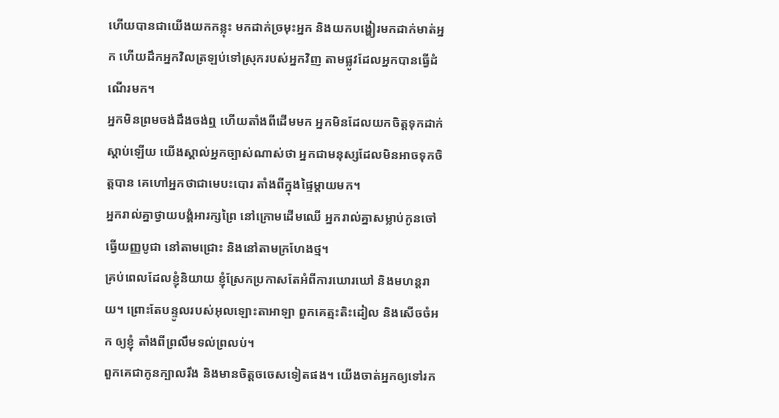ហើយបានជាយើងយកកន្លុះ មកដាក់ច្រមុះអ្នក និងយកបង្ហៀរមកដាក់មាត់អ្នក ហើយដឹកអ្នកវិលត្រឡប់ទៅស្រុករបស់អ្នកវិញ តាមផ្លូវដែលអ្នកបានធ្វើដំណើរមក។
អ្នកមិនព្រមចង់ដឹងចង់ឮ ហើយតាំងពីដើមមក អ្នកមិនដែលយកចិត្តទុកដាក់ស្ដាប់ឡើយ យើងស្គាល់អ្នកច្បាស់ណាស់ថា អ្នកជាមនុស្សដែលមិនអាចទុកចិត្តបាន គេហៅអ្នកថាជាមេបះបោរ តាំងពីក្នុងផ្ទៃម្ដាយមក។
អ្នករាល់គ្នាថ្វាយបង្គំអារក្សព្រៃ នៅក្រោមដើមឈើ អ្នករាល់គ្នាសម្លាប់កូនចៅធ្វើយញ្ញបូជា នៅតាមជ្រោះ និងនៅតាមក្រហែងថ្ម។
គ្រប់ពេលដែលខ្ញុំនិយាយ ខ្ញុំស្រែកប្រកាសតែអំពីការឃោរឃៅ និងមហន្តរាយ។ ព្រោះតែបន្ទូលរបស់អុលឡោះតាអាឡា ពួកគេត្មះតិះដៀល និងសើចចំអក ឲ្យខ្ញុំ តាំងពីព្រលឹមទល់ព្រលប់។
ពួកគេជាកូនក្បាលរឹង និងមានចិត្តចចេសទៀតផង។ យើងចាត់អ្នកឲ្យទៅរក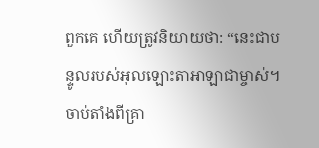ពួកគេ ហើយត្រូវនិយាយថា: “នេះជាបន្ទូលរបស់អុលឡោះតាអាឡាជាម្ចាស់។
ចាប់តាំងពីគ្រា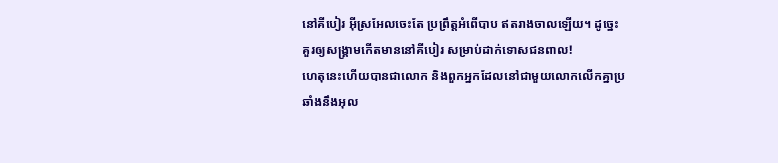នៅគីបៀរ អ៊ីស្រអែលចេះតែ ប្រព្រឹត្តអំពើបាប ឥតរាងចាលឡើយ។ ដូច្នេះ គួរឲ្យសង្គ្រាមកើតមាននៅគីបៀរ សម្រាប់ដាក់ទោសជនពាល!
ហេតុនេះហើយបានជាលោក និងពួកអ្នកដែលនៅជាមួយលោកលើកគ្នាប្រឆាំងនឹងអុល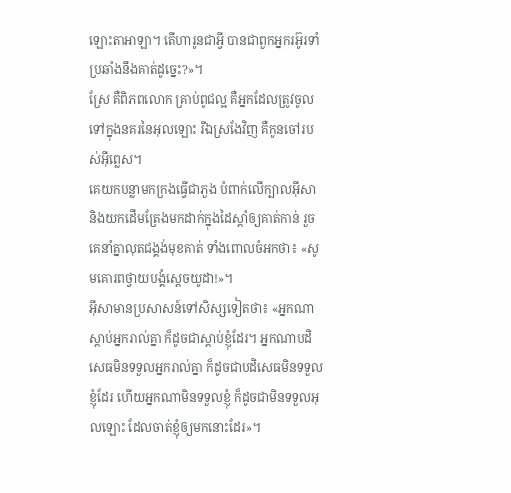ឡោះតាអាឡា។ តើហារូនជាអ្វី បានជាពួកអ្នករអ៊ូរទាំប្រឆាំងនឹងគាត់ដូច្នេះ?»។
ស្រែ គឺពិភពលោក គ្រាប់ពូជល្អ គឺអ្នកដែលត្រូវចូលទៅក្នុងនគរនៃអុលឡោះ រីឯស្រងែវិញ គឺកូនចៅរបស់អ៊ីព្លេស។
គេយកបន្លាមកក្រងធ្វើជាភួង បំពាក់លើក្បាលអ៊ីសា និងយកដើមត្រែងមកដាក់ក្នុងដៃស្ដាំឲ្យគាត់កាន់ រួចគេនាំគ្នាលុតជង្គង់មុខគាត់ ទាំងពោលចំអកថា៖ «សូមគោរពថ្វាយបង្គំស្ដេចយូដា!»។
អ៊ីសាមានប្រសាសន៍ទៅសិស្សទៀតថា៖ «អ្នកណាស្ដាប់អ្នករាល់គ្នា ក៏ដូចជាស្ដាប់ខ្ញុំដែរ។ អ្នកណាបដិសេធមិនទទួលអ្នករាល់គ្នា ក៏ដូចជាបដិសេធមិនទទួលខ្ញុំដែរ ហើយអ្នកណាមិនទទួលខ្ញុំ ក៏ដូចជាមិនទទួលអុលឡោះ ដែលចាត់ខ្ញុំឲ្យមកនោះដែរ»។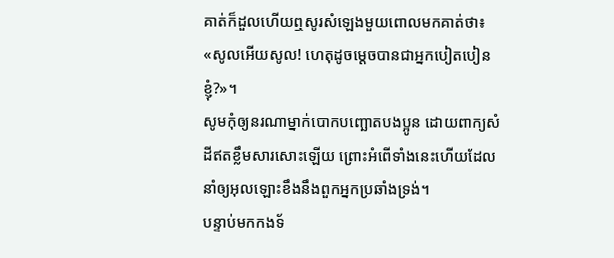គាត់ក៏ដួលហើយឮសូរសំឡេងមួយពោលមកគាត់ថា៖ «សូលអើយសូល! ហេតុដូចម្ដេចបានជាអ្នកបៀតបៀនខ្ញុំ?»។
សូមកុំឲ្យនរណាម្នាក់បោកបញ្ឆោតបងប្អូន ដោយពាក្យសំដីឥតខ្លឹមសារសោះឡើយ ព្រោះអំពើទាំងនេះហើយដែលនាំឲ្យអុលឡោះខឹងនឹងពួកអ្នកប្រឆាំងទ្រង់។
បន្ទាប់មកកងទ័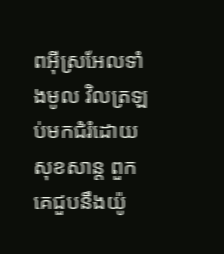ពអ៊ីស្រអែលទាំងមូល វិលត្រឡប់មកជំរំដោយសុខសាន្ត ពួកគេជួបនឹងយ៉ូ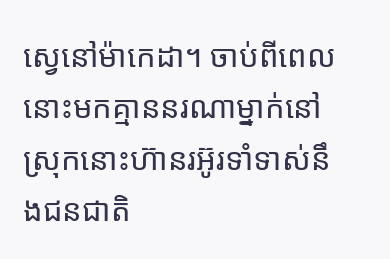ស្វេនៅម៉ាកេដា។ ចាប់ពីពេលនោះមកគ្មាននរណាម្នាក់នៅស្រុកនោះហ៊ានរអ៊ូរទាំទាស់នឹងជនជាតិ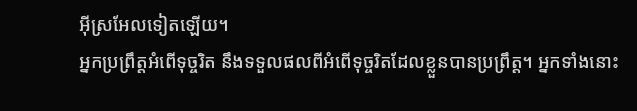អ៊ីស្រអែលទៀតឡើយ។
អ្នកប្រព្រឹត្ដអំពើទុច្ចរិត នឹងទទួលផលពីអំពើទុច្ចរិតដែលខ្លួនបានប្រព្រឹត្ដ។ អ្នកទាំងនោះ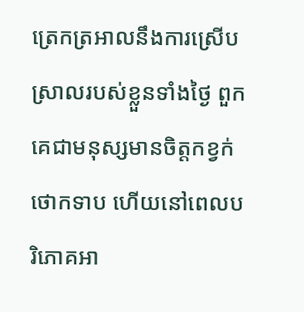ត្រេកត្រអាលនឹងការស្រើបស្រាលរបស់ខ្លួនទាំងថ្ងៃ ពួកគេជាមនុស្សមានចិត្ដកខ្វក់ថោកទាប ហើយនៅពេលបរិភោគអា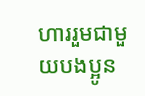ហាររួមជាមួយបងប្អូន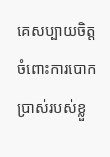គេសប្បាយចិត្ដចំពោះការបោកប្រាស់របស់ខ្លួ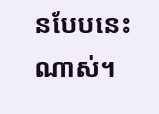នបែបនេះណាស់។